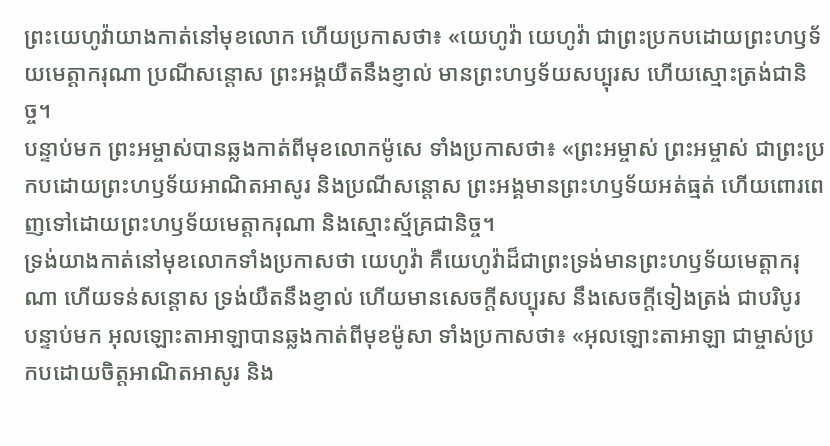ព្រះយេហូវ៉ាយាងកាត់នៅមុខលោក ហើយប្រកាសថា៖ «យេហូវ៉ា យេហូវ៉ា ជាព្រះប្រកបដោយព្រះហឫទ័យមេត្តាករុណា ប្រណីសន្តោស ព្រះអង្គយឺតនឹងខ្ញាល់ មានព្រះហឫទ័យសប្បុរស ហើយស្មោះត្រង់ជានិច្ច។
បន្ទាប់មក ព្រះអម្ចាស់បានឆ្លងកាត់ពីមុខលោកម៉ូសេ ទាំងប្រកាសថា៖ «ព្រះអម្ចាស់ ព្រះអម្ចាស់ ជាព្រះប្រកបដោយព្រះហឫទ័យអាណិតអាសូរ និងប្រណីសន្ដោស ព្រះអង្គមានព្រះហឫទ័យអត់ធ្មត់ ហើយពោរពេញទៅដោយព្រះហឫទ័យមេត្តាករុណា និងស្មោះស្ម័គ្រជានិច្ច។
ទ្រង់យាងកាត់នៅមុខលោកទាំងប្រកាសថា យេហូវ៉ា គឺយេហូវ៉ាដ៏ជាព្រះទ្រង់មានព្រះហឫទ័យមេត្តាករុណា ហើយទន់សន្តោស ទ្រង់យឺតនឹងខ្ញាល់ ហើយមានសេចក្ដីសប្បុរស នឹងសេចក្ដីទៀងត្រង់ ជាបរិបូរ
បន្ទាប់មក អុលឡោះតាអាឡាបានឆ្លងកាត់ពីមុខម៉ូសា ទាំងប្រកាសថា៖ «អុលឡោះតាអាឡា ជាម្ចាស់ប្រកបដោយចិត្តអាណិតអាសូរ និង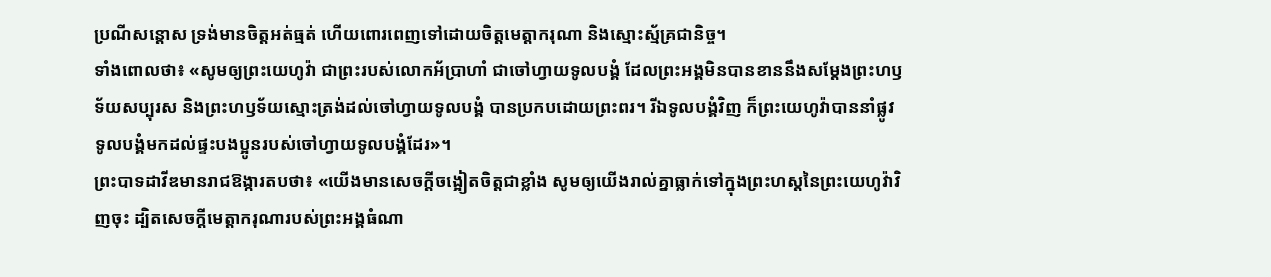ប្រណីសន្តោស ទ្រង់មានចិត្តអត់ធ្មត់ ហើយពោរពេញទៅដោយចិត្តមេត្តាករុណា និងស្មោះស្ម័គ្រជានិច្ច។
ទាំងពោលថា៖ «សូមឲ្យព្រះយេហូវ៉ា ជាព្រះរបស់លោកអ័ប្រាហាំ ជាចៅហ្វាយទូលបង្គំ ដែលព្រះអង្គមិនបានខាននឹងសម្ដែងព្រះហឫទ័យសប្បុរស និងព្រះហឫទ័យស្មោះត្រង់ដល់ចៅហ្វាយទូលបង្គំ បានប្រកបដោយព្រះពរ។ រីឯទូលបង្គំវិញ ក៏ព្រះយេហូវ៉ាបាននាំផ្លូវទូលបង្គំមកដល់ផ្ទះបងប្អូនរបស់ចៅហ្វាយទូលបង្គំដែរ»។
ព្រះបាទដាវីឌមានរាជឱង្ការតបថា៖ «យើងមានសេចក្ដីចង្អៀតចិត្តជាខ្លាំង សូមឲ្យយើងរាល់គ្នាធ្លាក់ទៅក្នុងព្រះហស្តនៃព្រះយេហូវ៉ាវិញចុះ ដ្បិតសេចក្ដីមេត្តាករុណារបស់ព្រះអង្គធំណា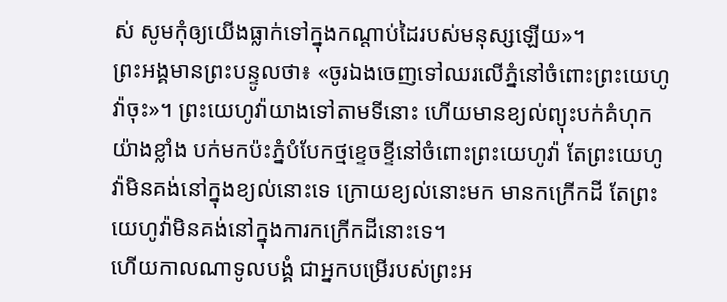ស់ សូមកុំឲ្យយើងធ្លាក់ទៅក្នុងកណ្ដាប់ដៃរបស់មនុស្សឡើយ»។
ព្រះអង្គមានព្រះបន្ទូលថា៖ «ចូរឯងចេញទៅឈរលើភ្នំនៅចំពោះព្រះយេហូវ៉ាចុះ»។ ព្រះយេហូវ៉ាយាងទៅតាមទីនោះ ហើយមានខ្យល់ព្យុះបក់គំហុកយ៉ាងខ្លាំង បក់មកប៉ះភ្នំបំបែកថ្មខ្ទេចខ្ទីនៅចំពោះព្រះយេហូវ៉ា តែព្រះយេហូវ៉ាមិនគង់នៅក្នុងខ្យល់នោះទេ ក្រោយខ្យល់នោះមក មានកក្រើកដី តែព្រះយេហូវ៉ាមិនគង់នៅក្នុងការកក្រើកដីនោះទេ។
ហើយកាលណាទូលបង្គំ ជាអ្នកបម្រើរបស់ព្រះអ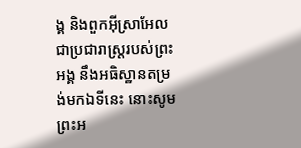ង្គ និងពួកអ៊ីស្រាអែល ជាប្រជារាស្ត្ររបស់ព្រះអង្គ នឹងអធិស្ឋានតម្រង់មកឯទីនេះ នោះសូមព្រះអ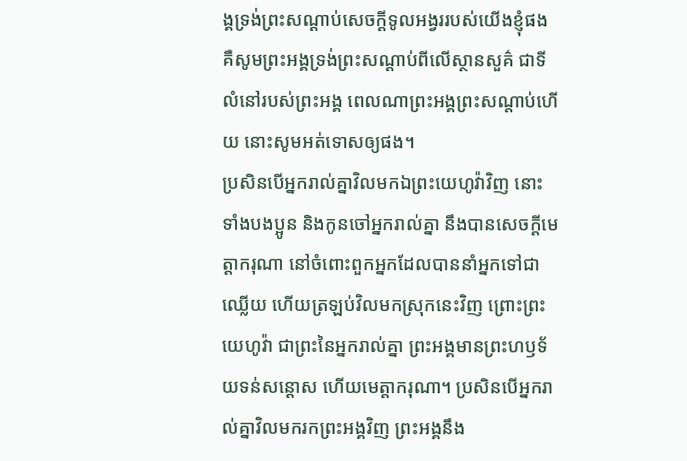ង្គទ្រង់ព្រះសណ្ដាប់សេចក្ដីទូលអង្វររបស់យើងខ្ញុំផង គឺសូមព្រះអង្គទ្រង់ព្រះសណ្ដាប់ពីលើស្ថានសួគ៌ ជាទីលំនៅរបស់ព្រះអង្គ ពេលណាព្រះអង្គព្រះសណ្តាប់ហើយ នោះសូមអត់ទោសឲ្យផង។
ប្រសិនបើអ្នករាល់គ្នាវិលមកឯព្រះយេហូវ៉ាវិញ នោះទាំងបងប្អូន និងកូនចៅអ្នករាល់គ្នា នឹងបានសេចក្ដីមេត្តាករុណា នៅចំពោះពួកអ្នកដែលបាននាំអ្នកទៅជាឈ្លើយ ហើយត្រឡប់វិលមកស្រុកនេះវិញ ព្រោះព្រះយេហូវ៉ា ជាព្រះនៃអ្នករាល់គ្នា ព្រះអង្គមានព្រះហឫទ័យទន់សន្តោស ហើយមេត្តាករុណា។ ប្រសិនបើអ្នករាល់គ្នាវិលមករកព្រះអង្គវិញ ព្រះអង្គនឹង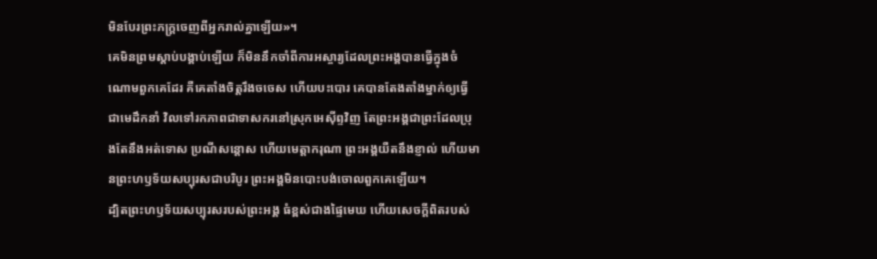មិនបែរព្រះភក្ត្រចេញពីអ្នករាល់គ្នាឡើយ»។
គេមិនព្រមស្ដាប់បង្គាប់ឡើយ ក៏មិននឹកចាំពីការអស្ចារ្យដែលព្រះអង្គបានធ្វើក្នុងចំណោមពួកគេដែរ គឺគេតាំងចិត្តរឹងចចេស ហើយបះបោរ គេបានតែងតាំងម្នាក់ឲ្យធ្វើជាមេដឹកនាំ វិលទៅរកភាពជាទាសករនៅស្រុកអេស៊ីព្ទវិញ តែព្រះអង្គជាព្រះដែលប្រុងតែនឹងអត់ទោស ប្រណីសន្ដោស ហើយមេត្តាករុណា ព្រះអង្គយឺតនឹងខ្ញាល់ ហើយមានព្រះហឫទ័យសប្បុរសជាបរិបូរ ព្រះអង្គមិនបោះបង់ចោលពួកគេឡើយ។
ដ្បិតព្រះហឫទ័យសប្បុរសរបស់ព្រះអង្គ ធំខ្ពស់ជាងផ្ទៃមេឃ ហើយសេចក្ដីពិតរបស់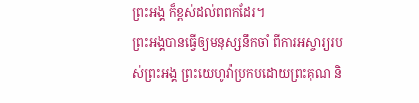ព្រះអង្គ ក៏ខ្ពស់ដល់ពពកដែរ។
ព្រះអង្គបានធ្វើឲ្យមនុស្សនឹកចាំ ពីការអស្ចារ្យរបស់ព្រះអង្គ ព្រះយេហូវ៉ាប្រកបដោយព្រះគុណ និ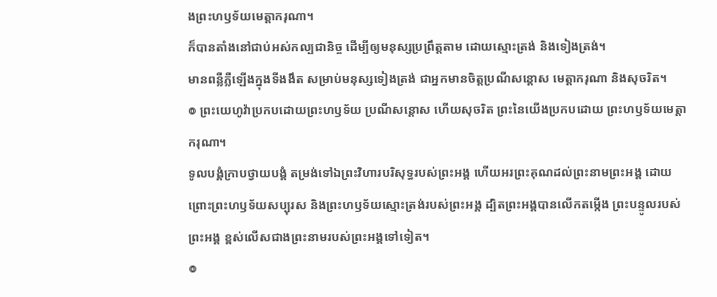ងព្រះហឫទ័យមេត្តាករុណា។
ក៏បានតាំងនៅជាប់អស់កល្បជានិច្ច ដើម្បីឲ្យមនុស្សប្រព្រឹត្តតាម ដោយស្មោះត្រង់ និងទៀងត្រង់។
មានពន្លឺភ្លឺឡើងក្នុងទីងងឹត សម្រាប់មនុស្សទៀងត្រង់ ជាអ្នកមានចិត្តប្រណីសន្ដោស មេត្តាករុណា និងសុចរិត។
៙ ព្រះយេហូវ៉ាប្រកបដោយព្រះហឫទ័យ ប្រណីសន្ដោស ហើយសុចរិត ព្រះនៃយើងប្រកបដោយ ព្រះហឫទ័យមេត្តាករុណា។
ទូលបង្គំក្រាបថ្វាយបង្គំ តម្រង់ទៅឯព្រះវិហារបរិសុទ្ធរបស់ព្រះអង្គ ហើយអរព្រះគុណដល់ព្រះនាមព្រះអង្គ ដោយព្រោះព្រះហឫទ័យសប្បុរស និងព្រះហឫទ័យស្មោះត្រង់របស់ព្រះអង្គ ដ្បិតព្រះអង្គបានលើកតម្កើង ព្រះបន្ទូលរបស់ព្រះអង្គ ខ្ពស់លើសជាងព្រះនាមរបស់ព្រះអង្គទៅទៀត។
៙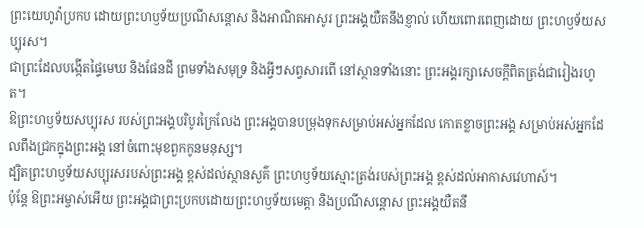ព្រះយេហូវ៉ាប្រកប ដោយព្រះហឫទ័យប្រណីសន្ដោស និងអាណិតអាសូរ ព្រះអង្គយឺតនឹងខ្ញាល់ ហើយពោរពេញដោយ ព្រះហឫទ័យសប្បុរស។
ជាព្រះដែលបង្កើតផ្ទៃមេឃ និងផែនដី ព្រមទាំងសមុទ្រ និងអ្វីៗសព្វសារពើ នៅស្ថានទាំងនោះ ព្រះអង្គរក្សាសេចក្ដីពិតត្រង់ជារៀងរហូត។
ឱព្រះហឫទ័យសប្បុរស របស់ព្រះអង្គបរិបូរក្រៃលែង ព្រះអង្គបានបម្រុងទុកសម្រាប់អស់អ្នកដែល កោតខ្លាចព្រះអង្គ សម្រាប់អស់អ្នកដែលពឹងជ្រកក្នុងព្រះអង្គ នៅចំពោះមុខពួកកូនមនុស្ស។
ដ្បិតព្រះហឫទ័យសប្បុរសរបស់ព្រះអង្គ ខ្ពស់ដល់ស្ថានសួគ៌ ព្រះហឫទ័យស្មោះត្រង់របស់ព្រះអង្គ ខ្ពស់ដល់អាកាសវេហាស៍។
ប៉ុន្ដែ ឱព្រះអម្ចាស់អើយ ព្រះអង្គជាព្រះប្រកបដោយព្រះហឫទ័យមេត្តា និងប្រណីសន្ដោស ព្រះអង្គយឺតនឹ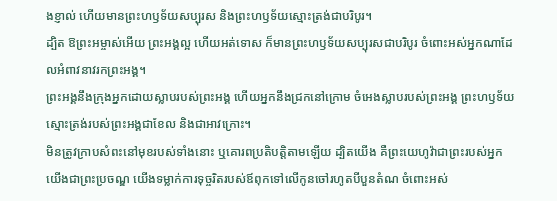ងខ្ញាល់ ហើយមានព្រះហឫទ័យសប្បុរស និងព្រះហឫទ័យស្មោះត្រង់ជាបរិបូរ។
ដ្បិត ឱព្រះអម្ចាស់អើយ ព្រះអង្គល្អ ហើយអត់ទោស ក៏មានព្រះហឫទ័យសប្បុរសជាបរិបូរ ចំពោះអស់អ្នកណាដែលអំពាវនាវរកព្រះអង្គ។
ព្រះអង្គនឹងក្រុងអ្នកដោយស្លាបរបស់ព្រះអង្គ ហើយអ្នកនឹងជ្រកនៅក្រោម ចំអេងស្លាបរបស់ព្រះអង្គ ព្រះហឫទ័យស្មោះត្រង់របស់ព្រះអង្គជាខែល និងជាអាវក្រោះ។
មិនត្រូវក្រាបសំពះនៅមុខរបស់ទាំងនោះ ឬគោរពប្រតិបត្តិតាមឡើយ ដ្បិតយើង គឺព្រះយេហូវ៉ាជាព្រះរបស់អ្នក យើងជាព្រះប្រចណ្ឌ យើងទម្លាក់ការទុច្ចរិតរបស់ឪពុកទៅលើកូនចៅរហូតបីបួនតំណ ចំពោះអស់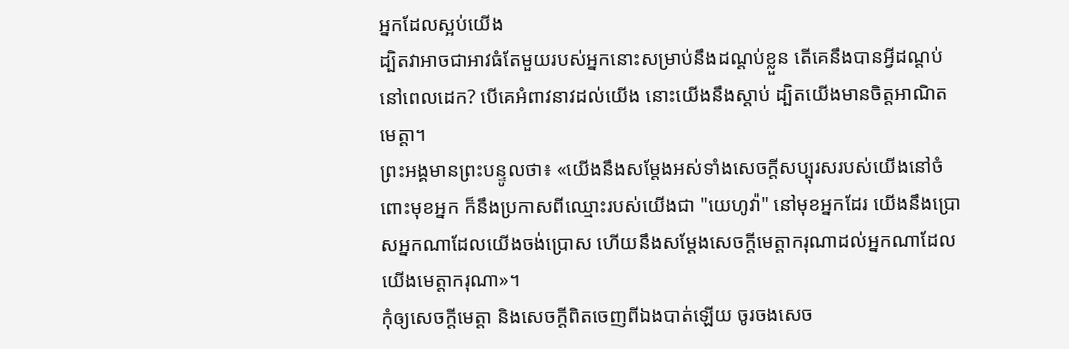អ្នកដែលស្អប់យើង
ដ្បិតវាអាចជាអាវធំតែមួយរបស់អ្នកនោះសម្រាប់នឹងដណ្ដប់ខ្លួន តើគេនឹងបានអ្វីដណ្តប់នៅពេលដេក? បើគេអំពាវនាវដល់យើង នោះយើងនឹងស្ដាប់ ដ្បិតយើងមានចិត្តអាណិតមេត្តា។
ព្រះអង្គមានព្រះបន្ទូលថា៖ «យើងនឹងសម្ដែងអស់ទាំងសេចក្ដីសប្បុរសរបស់យើងនៅចំពោះមុខអ្នក ក៏នឹងប្រកាសពីឈ្មោះរបស់យើងជា "យេហូវ៉ា" នៅមុខអ្នកដែរ យើងនឹងប្រោសអ្នកណាដែលយើងចង់ប្រោស ហើយនឹងសម្ដែងសេចក្ដីមេត្តាករុណាដល់អ្នកណាដែលយើងមេត្តាករុណា»។
កុំឲ្យសេចក្ដីមេត្តា និងសេចក្ដីពិតចេញពីឯងបាត់ឡើយ ចូរចងសេច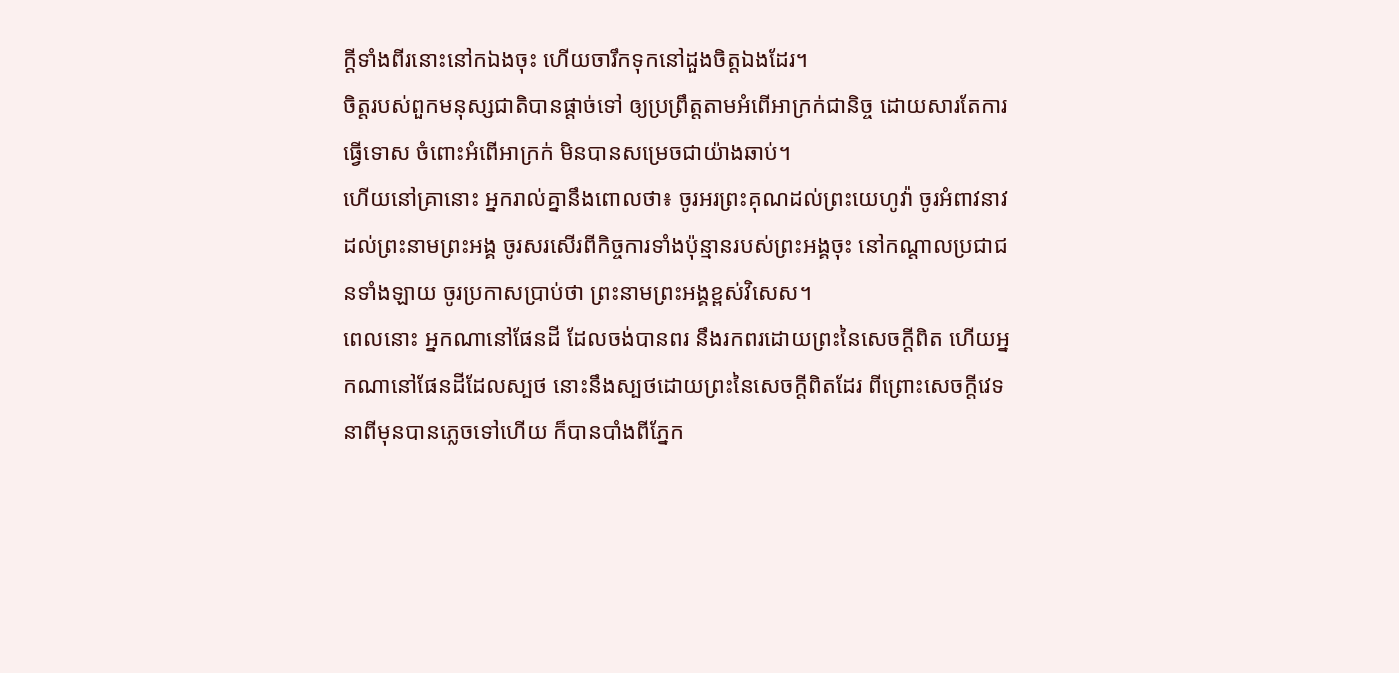ក្ដីទាំងពីរនោះនៅកឯងចុះ ហើយចារឹកទុកនៅដួងចិត្តឯងដែរ។
ចិត្តរបស់ពួកមនុស្សជាតិបានផ្តាច់ទៅ ឲ្យប្រព្រឹត្តតាមអំពើអាក្រក់ជានិច្ច ដោយសារតែការធ្វើទោស ចំពោះអំពើអាក្រក់ មិនបានសម្រេចជាយ៉ាងឆាប់។
ហើយនៅគ្រានោះ អ្នករាល់គ្នានឹងពោលថា៖ ចូរអរព្រះគុណដល់ព្រះយេហូវ៉ា ចូរអំពាវនាវដល់ព្រះនាមព្រះអង្គ ចូរសរសើរពីកិច្ចការទាំងប៉ុន្មានរបស់ព្រះអង្គចុះ នៅកណ្ដាលប្រជាជនទាំងឡាយ ចូរប្រកាសប្រាប់ថា ព្រះនាមព្រះអង្គខ្ពស់វិសេស។
ពេលនោះ អ្នកណានៅផែនដី ដែលចង់បានពរ នឹងរកពរដោយព្រះនៃសេចក្ដីពិត ហើយអ្នកណានៅផែនដីដែលស្បថ នោះនឹងស្បថដោយព្រះនៃសេចក្ដីពិតដែរ ពីព្រោះសេចក្ដីវេទនាពីមុនបានភ្លេចទៅហើយ ក៏បានបាំងពីភ្នែក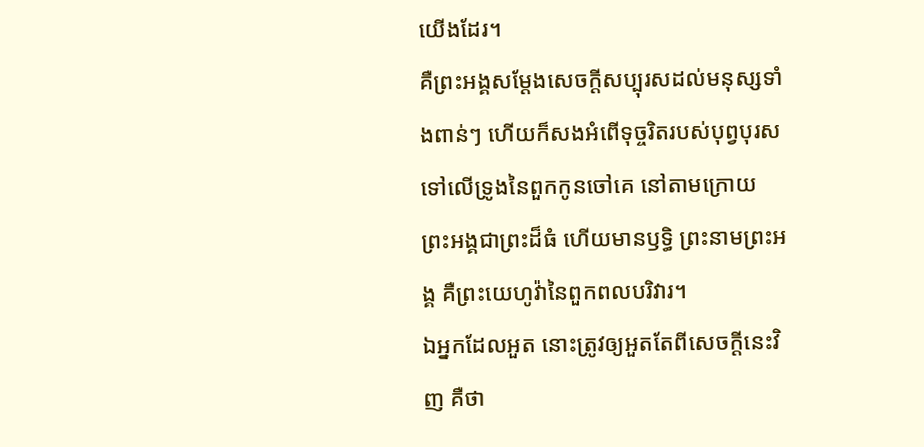យើងដែរ។
គឺព្រះអង្គសម្ដែងសេចក្ដីសប្បុរសដល់មនុស្សទាំងពាន់ៗ ហើយក៏សងអំពើទុច្ចរិតរបស់បុព្វបុរស ទៅលើទ្រូងនៃពួកកូនចៅគេ នៅតាមក្រោយ ព្រះអង្គជាព្រះដ៏ធំ ហើយមានឫទ្ធិ ព្រះនាមព្រះអង្គ គឺព្រះយេហូវ៉ានៃពួកពលបរិវារ។
ឯអ្នកដែលអួត នោះត្រូវឲ្យអួតតែពីសេចក្ដីនេះវិញ គឺថា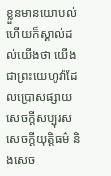ខ្លួនមានយោបល់ ហើយក៏ស្គាល់ដល់យើងថា យើងជាព្រះយេហូវ៉ាដែលប្រោសផ្សាយសេចក្ដីសប្បុរស សេចក្ដីយុត្តិធម៌ និងសេច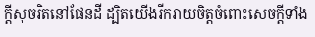ក្ដីសុចរិតនៅផែនដី ដ្បិតយើងរីករាយចិត្តចំពោះសេចក្ដីទាំង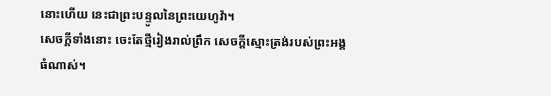នោះហើយ នេះជាព្រះបន្ទូលនៃព្រះយេហូវ៉ា។
សេចក្ដីទាំងនោះ ចេះតែថ្មីរៀងរាល់ព្រឹក សេចក្ដីស្មោះត្រង់របស់ព្រះអង្គធំណាស់។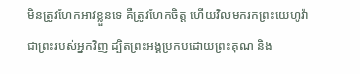មិនត្រូវហែកអាវខ្លួនទេ គឺត្រូវហែកចិត្ត ហើយវិលមករកព្រះយេហូវ៉ាជាព្រះរបស់អ្នកវិញ ដ្បិតព្រះអង្គប្រកបដោយព្រះគុណ និង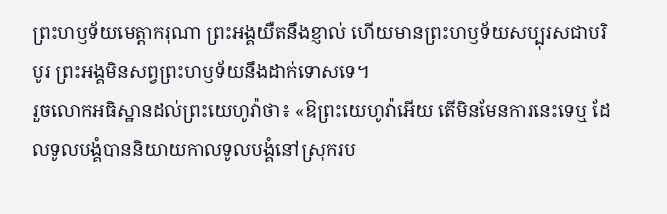ព្រះហឫទ័យមេត្តាករុណា ព្រះអង្គយឺតនឹងខ្ញាល់ ហើយមានព្រះហឫទ័យសប្បុរសជាបរិបូរ ព្រះអង្គមិនសព្វព្រះហឫទ័យនឹងដាក់ទោសទេ។
រួចលោកអធិស្ឋានដល់ព្រះយេហូវ៉ាថា៖ «ឱព្រះយេហូវ៉ាអើយ តើមិនមែនការនេះទេឬ ដែលទូលបង្គំបាននិយាយកាលទូលបង្គំនៅស្រុករប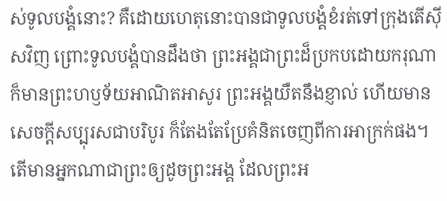ស់ទូលបង្គំនោះ? គឺដោយហេតុនោះបានជាទូលបង្គំខំរត់ទៅក្រុងតើស៊ីសវិញ ព្រោះទូលបង្គំបានដឹងថា ព្រះអង្គជាព្រះដ៏ប្រកបដោយករុណា ក៏មានព្រះហឫទ័យអាណិតអាសូរ ព្រះអង្គយឺតនឹងខ្ញាល់ ហើយមានសេចក្ដីសប្បុរសជាបរិបូរ ក៏តែងតែប្រែគំនិតចេញពីការអាក្រក់ផង។
តើមានអ្នកណាជាព្រះឲ្យដូចព្រះអង្គ ដែលព្រះអ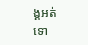ង្គអត់ទោ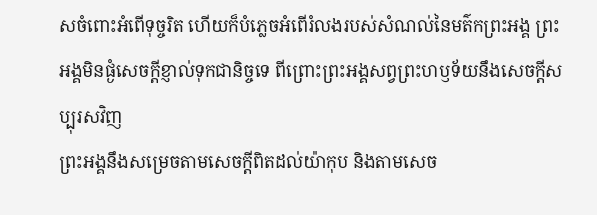សចំពោះអំពើទុច្ចរិត ហើយក៏បំភ្លេចអំពើរំលងរបស់សំណល់នៃមត៌កព្រះអង្គ ព្រះអង្គមិនផ្ងំសេចក្ដីខ្ញាល់ទុកជានិច្ចទេ ពីព្រោះព្រះអង្គសព្វព្រះហឫទ័យនឹងសេចក្ដីសប្បុរសវិញ
ព្រះអង្គនឹងសម្រេចតាមសេចក្ដីពិតដល់យ៉ាកុប និងតាមសេច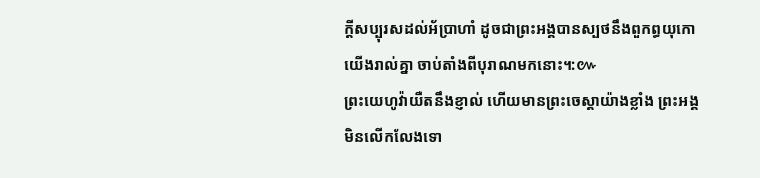ក្ដីសប្បុរសដល់អ័ប្រាហាំ ដូចជាព្រះអង្គបានស្បថនឹងពួកព្ធយុកោយើងរាល់គ្នា ចាប់តាំងពីបុរាណមកនោះ។:៚
ព្រះយេហូវ៉ាយឺតនឹងខ្ញាល់ ហើយមានព្រះចេស្តាយ៉ាងខ្លាំង ព្រះអង្គមិនលើកលែងទោ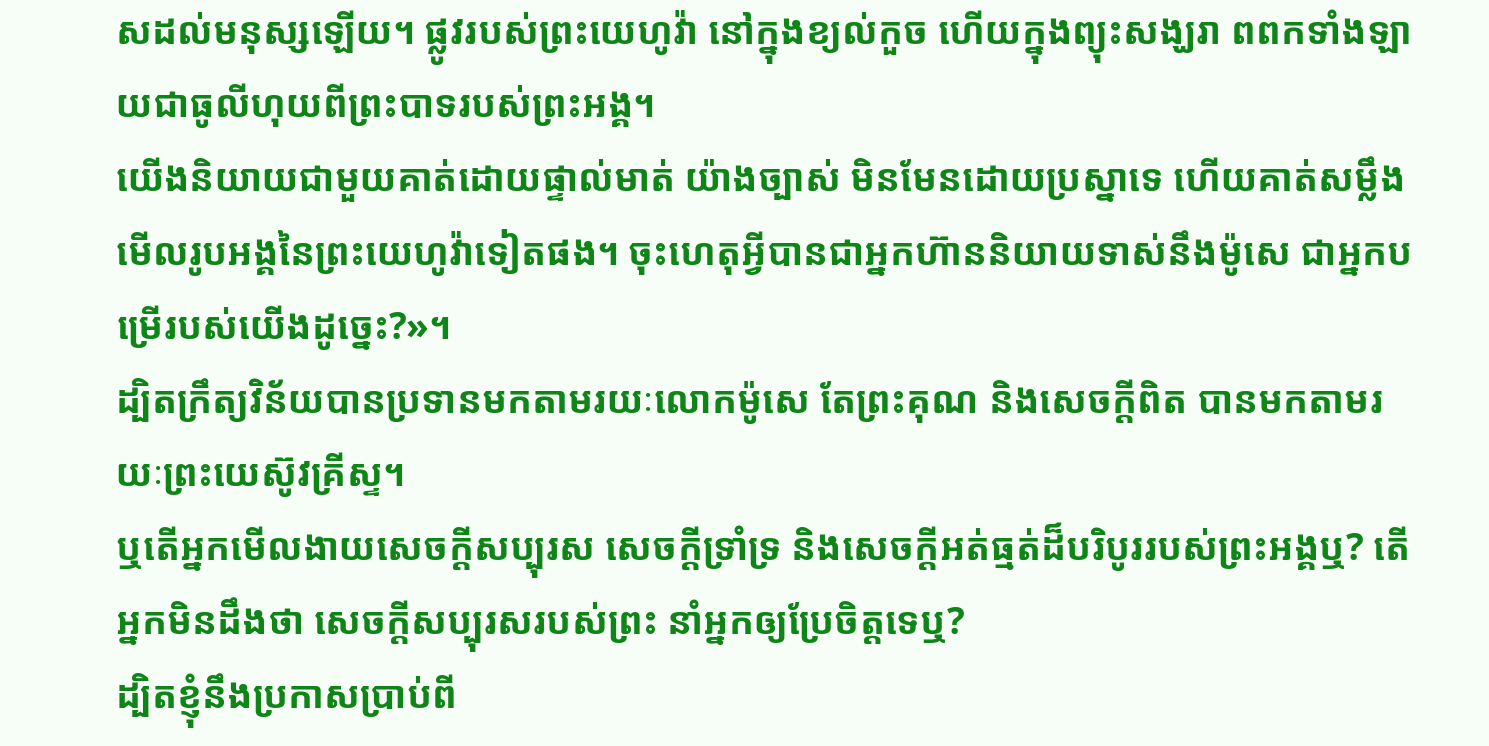សដល់មនុស្សឡើយ។ ផ្លូវរបស់ព្រះយេហូវ៉ា នៅក្នុងខ្យល់កួច ហើយក្នុងព្យុះសង្ឃរា ពពកទាំងឡាយជាធូលីហុយពីព្រះបាទរបស់ព្រះអង្គ។
យើងនិយាយជាមួយគាត់ដោយផ្ទាល់មាត់ យ៉ាងច្បាស់ មិនមែនដោយប្រស្នាទេ ហើយគាត់សម្លឹងមើលរូបអង្គនៃព្រះយេហូវ៉ាទៀតផង។ ចុះហេតុអ្វីបានជាអ្នកហ៊ាននិយាយទាស់នឹងម៉ូសេ ជាអ្នកបម្រើរបស់យើងដូច្នេះ?»។
ដ្បិតក្រឹត្យវិន័យបានប្រទានមកតាមរយៈលោកម៉ូសេ តែព្រះគុណ និងសេចក្តីពិត បានមកតាមរយៈព្រះយេស៊ូវគ្រីស្ទ។
ឬតើអ្នកមើលងាយសេចក្តីសប្បុរស សេចក្តីទ្រាំទ្រ និងសេចក្តីអត់ធ្មត់ដ៏បរិបូររបស់ព្រះអង្គឬ? តើអ្នកមិនដឹងថា សេចក្តីសប្បុរសរបស់ព្រះ នាំអ្នកឲ្យប្រែចិត្តទេឬ?
ដ្បិតខ្ញុំនឹងប្រកាសប្រាប់ពី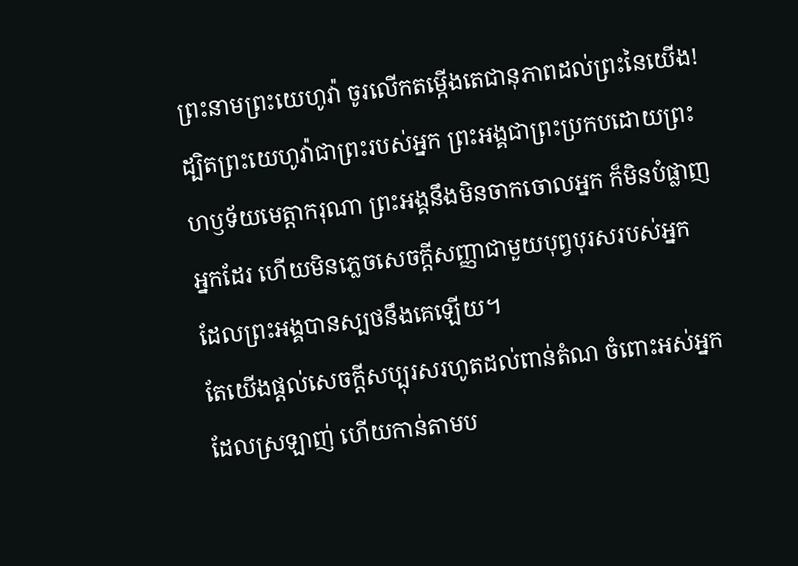ព្រះនាមព្រះយេហូវ៉ា ចូរលើកតម្កើងតេជានុភាពដល់ព្រះនៃយើង!
ដ្បិតព្រះយេហូវ៉ាជាព្រះរបស់អ្នក ព្រះអង្គជាព្រះប្រកបដោយព្រះហឫទ័យមេត្តាករុណា ព្រះអង្គនឹងមិនចាកចោលអ្នក ក៏មិនបំផ្លាញអ្នកដែរ ហើយមិនភ្លេចសេចក្ដីសញ្ញាជាមួយបុព្វបុរសរបស់អ្នក ដែលព្រះអង្គបានស្បថនឹងគេឡើយ។
តែយើងផ្តល់សេចក្ដីសប្បុរសរហូតដល់ពាន់តំណ ចំពោះអស់អ្នកដែលស្រឡាញ់ ហើយកាន់តាមប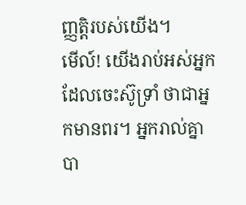ញ្ញត្តិរបស់យើង។
មើល៍! យើងរាប់អស់អ្នកដែលចេះស៊ូទ្រាំ ថាជាអ្នកមានពរ។ អ្នករាល់គ្នាបា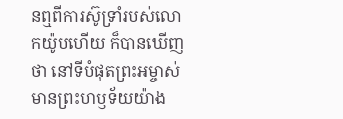នឮពីការស៊ូទ្រាំរបស់លោកយ៉ូបហើយ ក៏បានឃើញថា នៅទីបំផុតព្រះអម្ចាស់មានព្រះហឫទ័យយ៉ាង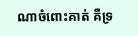ណាចំពោះគាត់ គឺទ្រ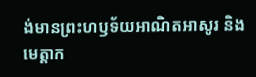ង់មានព្រះហឫទ័យអាណិតអាសូរ និងមេត្ដាក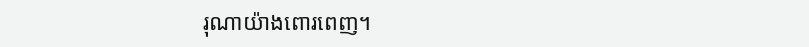រុណាយ៉ាងពោរពេញ។